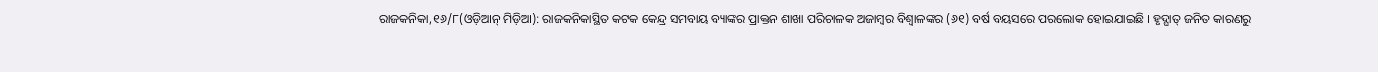ରାଜକନିକା,୧୬/୮(ଓଡ଼ିଆନ୍ ମିଡ଼ିଆ): ରାଜକନିକାସ୍ଥିତ କଟକ କେନ୍ଦ୍ର ସମବାୟ ବ୍ୟାଙ୍କର ପ୍ରାକ୍ତନ ଶାଖା ପରିଚାଳକ ଅଜାମ୍ବର ବିଶ୍ୱାଳଙ୍କର (୬୧) ବର୍ଷ ବୟସରେ ପରଲୋକ ହୋଇଯାଇଛି । ହୃଦ୍ଘାତ୍ ଜନିତ କାରଣରୁ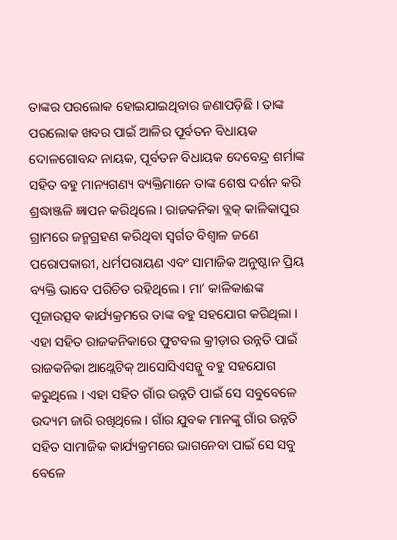ତାଙ୍କର ପରଲୋକ ହୋଇଯାଇଥିବାର ଜଣାପଡ଼ିଛି । ତାଙ୍କ ପରଲୋକ ଖବର ପାଇଁ ଆଳିର ପୂର୍ବତନ ବିଧାୟକ ଦୋଳଗୋବନ୍ଦ ନାୟକ, ପୂର୍ବତନ ବିଧାୟକ ଦେବେନ୍ଦ୍ର ଶର୍ମାଙ୍କ ସହିତ ବହୁ ମାନ୍ୟଗଣ୍ୟ ବ୍ୟକ୍ତିମାନେ ତାଙ୍କ ଶେଷ ଦର୍ଶନ କରି ଶ୍ରଦ୍ଧାଞ୍ଜଳି ଜ୍ଞାପନ କରିଥିଲେ । ରାଜକନିକା ବ୍ଲକ୍ କାଳିକାପୁର ଗ୍ରାମରେ ଜନ୍ମଗ୍ରହଣ କରିଥିବା ସ୍ୱର୍ଗତ ବିଶ୍ୱାଳ ଜଣେ ପରୋପକାରୀ, ଧର୍ମପରାୟଣ ଏବଂ ସାମାଜିକ ଅନୁଷ୍ଠାନ ପ୍ରିୟ ବ୍ୟକ୍ତି ଭାବେ ପରିଚିତ ରହିଥିଲେ । ମା’ କାଳିକାଈଙ୍କ ପୂଜାଉତ୍ସବ କାର୍ଯ୍ୟକ୍ରମରେ ତାଙ୍କ ବହୁ ସହଯୋଗ କରିଥିଲା । ଏହା ସହିତ ରାଜକନିକାରେ ଫୁଟବଲ କ୍ରୀଡ଼ାର ଉନ୍ନତି ପାଇଁ ରାଜକନିକା ଆଥ୍ଲେଟିକ୍ ଆସୋସିଏସନ୍କୁ ବହୁ ସହଯୋଗ କରୁଥିଲେ । ଏହା ସହିତ ଗାଁର ଉନ୍ନତି ପାଇଁ ସେ ସବୁବେଳେ ଉଦ୍ୟମ ଜାରି ରଖିଥିଲେ । ଗାଁର ଯୁବକ ମାନଙ୍କୁ ଗାଁର ଉନ୍ନତି ସହିତ ସାମାଜିକ କାର୍ଯ୍ୟକ୍ରମରେ ଭାଗନେବା ପାଇଁ ସେ ସବୁ ବେଳେ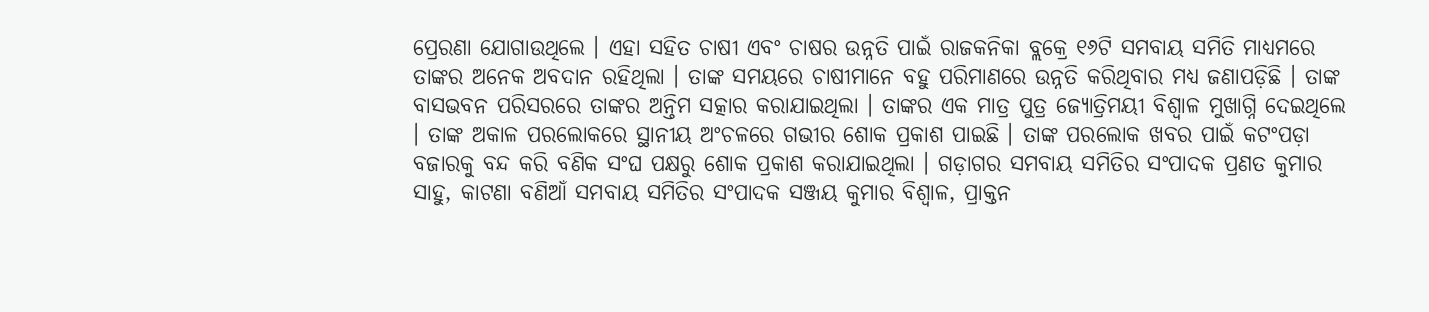ପ୍ରେରଣା ଯୋଗାଉଥିଲେ । ଏହା ସହିତ ଚାଷୀ ଏବଂ ଚାଷର ଉନ୍ନତି ପାଇଁ ରାଜକନିକା ବ୍ଲକ୍ରେ ୧୬ଟି ସମବାୟ ସମିତି ମାଧ୍ୟମରେ ତାଙ୍କର ଅନେକ ଅବଦାନ ରହିଥିଲା । ତାଙ୍କ ସମୟରେ ଚାଷୀମାନେ ବହୁ ପରିମାଣରେ ଉନ୍ନତି କରିଥିବାର ମଧ୍ୟ ଜଣାପଡ଼ିଛି । ତାଙ୍କ ବାସଭବନ ପରିସରରେ ତାଙ୍କର ଅନ୍ତିମ ସତ୍କାର କରାଯାଇଥିଲା । ତାଙ୍କର ଏକ ମାତ୍ର ପୁତ୍ର ଜ୍ୟୋତ୍ରିମୟୀ ବିଶ୍ୱାଳ ମୁଖାଗ୍ନି ଦେଇଥିଲେ । ତାଙ୍କ ଅକାଳ ପରଲୋକରେ ସ୍ଥାନୀୟ ଅଂଚଳରେ ଗଭୀର ଶୋକ ପ୍ରକାଶ ପାଇଛି । ତାଙ୍କ ପରଲୋକ ଖବର ପାଇଁ କଟଂପଡ଼ା ବଜାରକୁ ବନ୍ଦ କରି ବଣିକ ସଂଘ ପକ୍ଷରୁ ଶୋକ ପ୍ରକାଶ କରାଯାଇଥିଲା । ଗଡ଼ାଗର ସମବାୟ ସମିତିର ସଂପାଦକ ପ୍ରଣତ କୁମାର ସାହୁ, କାଟଣା ବଣିଆଁ ସମବାୟ ସମିତିର ସଂପାଦକ ସଞ୍ଜୟ କୁମାର ବିଶ୍ୱାଳ, ପ୍ରାକ୍ତନ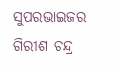ସୁପରଭାଇଜର ଗିରୀଶ ଚନ୍ଦ୍ର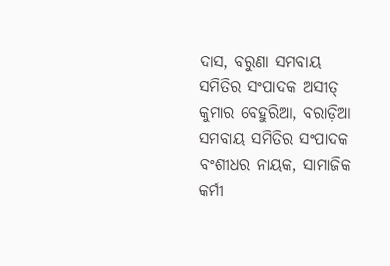ଦାସ, ବରୁଣା ସମବାୟ ସମିତିର ସଂପାଦକ ଅସୀତ୍ କୁମାର ବେହୁରିଆ, ବରାଡ଼ିଆ ସମବାୟ ସମିତିର ସଂପାଦକ ବଂଶୀଧର ନାୟକ, ସାମାଜିକ କର୍ମୀ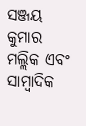ସଞ୍ଜୟ କୁମାର ମଲ୍ଲିକ ଏବଂ ସାମ୍ବାଦିକ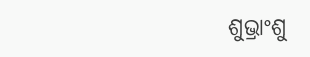ଶୁଭ୍ରାଂଶୁ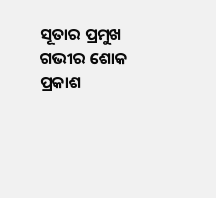ସୂତାର ପ୍ରମୁଖ ଗଭୀର ଶୋକ ପ୍ରକାଶ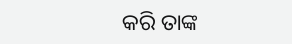କରି ତାଙ୍କ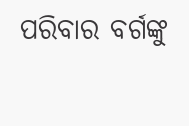ପରିବାର ବର୍ଗଙ୍କୁ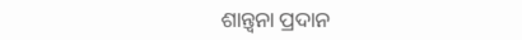ଶାନ୍ତ୍ୱନା ପ୍ରଦାନ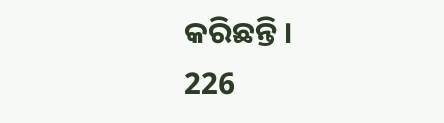କରିଛନ୍ତି ।
226